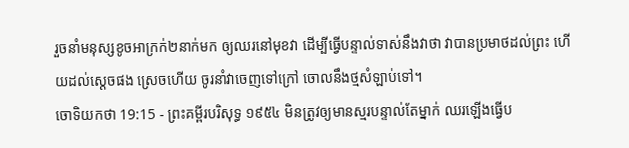រួចនាំមនុស្សខូចអាក្រក់២នាក់មក ឲ្យឈរនៅមុខវា ដើម្បីធ្វើបន្ទាល់ទាស់នឹងវាថា វាបានប្រមាថដល់ព្រះ ហើយដល់ស្តេចផង ស្រេចហើយ ចូរនាំវាចេញទៅក្រៅ ចោលនឹងថ្មសំឡាប់ទៅ។
ចោទិយកថា 19:15 - ព្រះគម្ពីរបរិសុទ្ធ ១៩៥៤ មិនត្រូវឲ្យមានស្មរបន្ទាល់តែម្នាក់ ឈរឡើងធ្វើប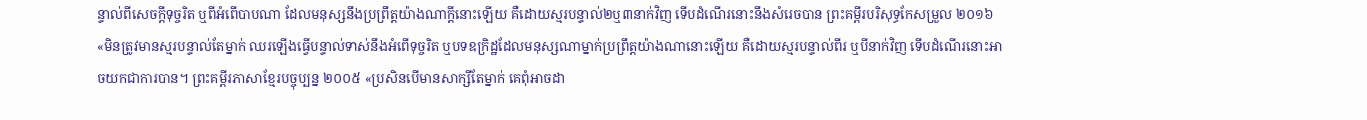ន្ទាល់ពីសេចក្ដីទុច្ចរិត ឬពីអំពើបាបណា ដែលមនុស្សនឹងប្រព្រឹត្តយ៉ាងណាក្តីនោះឡើយ គឺដោយស្មរបន្ទាល់២ឬ៣នាក់វិញ ទើបដំណើរនោះនឹងសំរេចបាន ព្រះគម្ពីរបរិសុទ្ធកែសម្រួល ២០១៦ «មិនត្រូវមានស្មរបន្ទាល់តែម្នាក់ ឈរឡើងធ្វើបន្ទាល់ទាស់នឹងអំពើទុច្ចរិត ឬបទឧក្រិដ្ឋដែលមនុស្សណាម្នាក់ប្រព្រឹត្តយ៉ាងណានោះឡើយ គឺដោយស្មរបន្ទាល់ពីរ ឬបីនាក់វិញ ទើបដំណើរនោះអាចយកជាការបាន។ ព្រះគម្ពីរភាសាខ្មែរបច្ចុប្បន្ន ២០០៥ «ប្រសិនបើមានសាក្សីតែម្នាក់ គេពុំអាចដា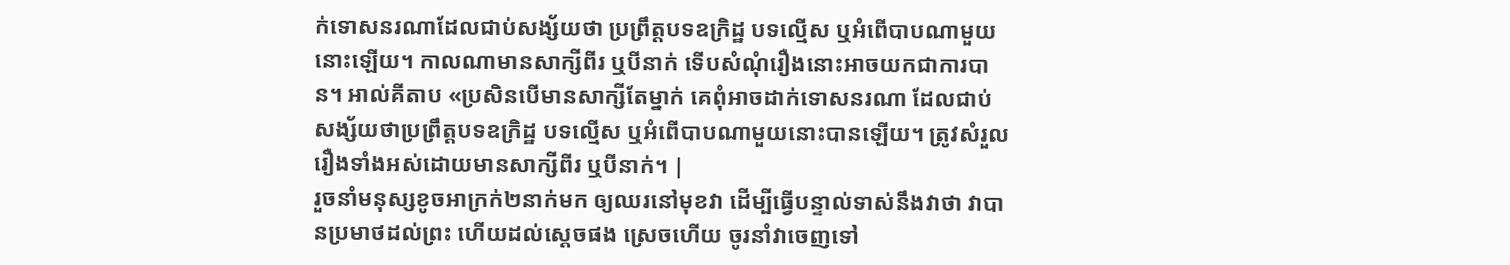ក់ទោសនរណាដែលជាប់សង្ស័យថា ប្រព្រឹត្តបទឧក្រិដ្ឋ បទល្មើស ឬអំពើបាបណាមួយនោះឡើយ។ កាលណាមានសាក្សីពីរ ឬបីនាក់ ទើបសំណុំរឿងនោះអាចយកជាការបាន។ អាល់គីតាប «ប្រសិនបើមានសាក្សីតែម្នាក់ គេពុំអាចដាក់ទោសនរណា ដែលជាប់សង្ស័យថាប្រព្រឹត្តបទឧក្រិដ្ឋ បទល្មើស ឬអំពើបាបណាមួយនោះបានឡើយ។ ត្រូវសំរួលរឿងទាំងអស់ដោយមានសាក្សីពីរ ឬបីនាក់។ |
រួចនាំមនុស្សខូចអាក្រក់២នាក់មក ឲ្យឈរនៅមុខវា ដើម្បីធ្វើបន្ទាល់ទាស់នឹងវាថា វាបានប្រមាថដល់ព្រះ ហើយដល់ស្តេចផង ស្រេចហើយ ចូរនាំវាចេញទៅ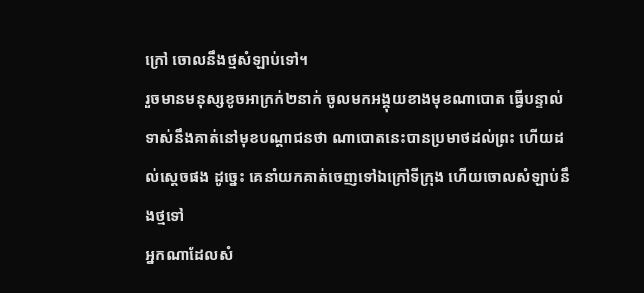ក្រៅ ចោលនឹងថ្មសំឡាប់ទៅ។
រួចមានមនុស្សខូចអាក្រក់២នាក់ ចូលមកអង្គុយខាងមុខណាបោត ធ្វើបន្ទាល់ទាស់នឹងគាត់នៅមុខបណ្តាជនថា ណាបោតនេះបានប្រមាថដល់ព្រះ ហើយដល់ស្តេចផង ដូច្នេះ គេនាំយកគាត់ចេញទៅឯក្រៅទីក្រុង ហើយចោលសំឡាប់នឹងថ្មទៅ
អ្នកណាដែលសំ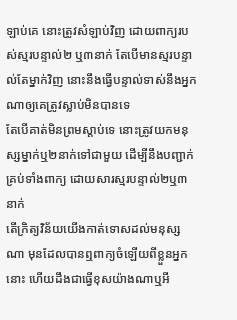ឡាប់គេ នោះត្រូវសំឡាប់វិញ ដោយពាក្យរបស់ស្មរបន្ទាល់២ ឬ៣នាក់ តែបើមានស្មរបន្ទាល់តែម្នាក់វិញ នោះនឹងធ្វើបន្ទាល់ទាស់នឹងអ្នកណាឲ្យគេត្រូវស្លាប់មិនបានទេ
តែបើគាត់មិនព្រមស្តាប់ទេ នោះត្រូវយកមនុស្សម្នាក់ឬ២នាក់ទៅជាមួយ ដើម្បីនឹងបញ្ជាក់គ្រប់ទាំងពាក្យ ដោយសារស្មរបន្ទាល់២ឬ៣នាក់
តើក្រិត្យវិន័យយើងកាត់ទោសដល់មនុស្សណា មុនដែលបានឮពាក្យចំឡើយពីខ្លួនអ្នកនោះ ហើយដឹងជាធ្វើខុសយ៉ាងណាឬអី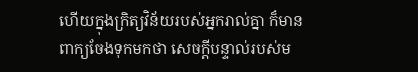ហើយក្នុងក្រិត្យវិន័យរបស់អ្នករាល់គ្នា ក៏មានពាក្យចែងទុកមកថា សេចក្ដីបន្ទាល់របស់ម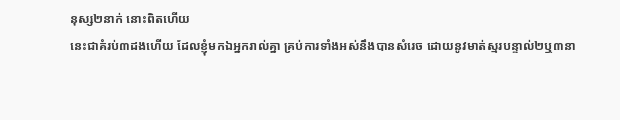នុស្ស២នាក់ នោះពិតហើយ
នេះជាគំរប់៣ដងហើយ ដែលខ្ញុំមកឯអ្នករាល់គ្នា គ្រប់ការទាំងអស់នឹងបានសំរេច ដោយនូវមាត់ស្មរបន្ទាល់២ឬ៣នា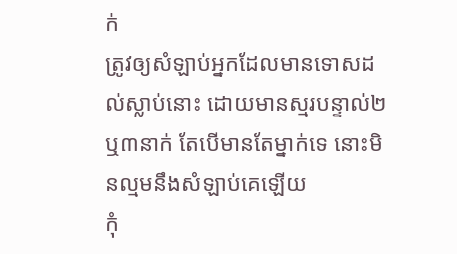ក់
ត្រូវឲ្យសំឡាប់អ្នកដែលមានទោសដល់ស្លាប់នោះ ដោយមានស្មរបន្ទាល់២ឬ៣នាក់ តែបើមានតែម្នាក់ទេ នោះមិនល្មមនឹងសំឡាប់គេឡើយ
កុំ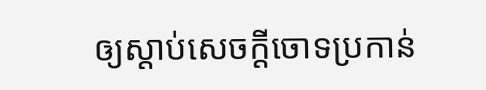ឲ្យស្តាប់សេចក្ដីចោទប្រកាន់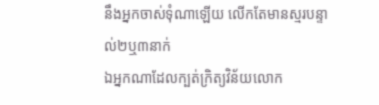នឹងអ្នកចាស់ទុំណាឡើយ លើកតែមានស្មរបន្ទាល់២ឬ៣នាក់
ឯអ្នកណាដែលក្បត់ក្រិត្យវិន័យលោក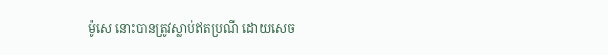ម៉ូសេ នោះបានត្រូវស្លាប់ឥតប្រណី ដោយសេច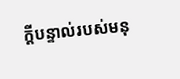ក្ដីបន្ទាល់របស់មនុ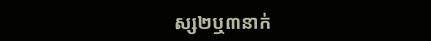ស្ស២ឬ៣នាក់